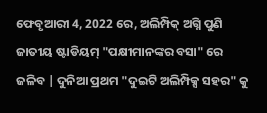ଫେବୃଆରୀ 4, 2022 ରେ, ଅଲିମ୍ପିକ୍ ଅଗ୍ନି ପୁଣି ଜାତୀୟ ଷ୍ଟାଡିୟମ୍ "ପକ୍ଷୀମାନଙ୍କର ବସା" ରେ ଜଳିବ | ଦୁନିଆ ପ୍ରଥମ "ଦୁଇଟି ଅଲିମ୍ପିକ୍ସ ସହର" କୁ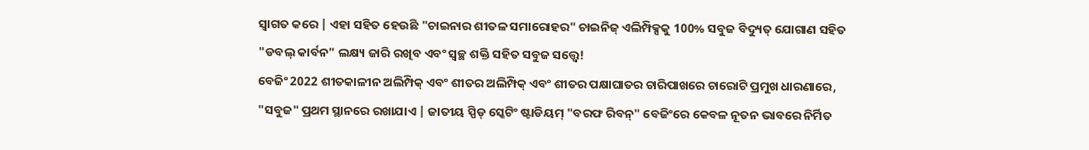ସ୍ୱାଗତ କରେ | ଏହା ସହିତ ହେଉଛି "ଚାଇନାର ଶୀତଳ ସମାରୋହର" ଚାଇନିଜ୍ ଏଲିମ୍ପିକ୍ସକୁ 100% ସବୁଜ ବିଦ୍ୟୁତ୍ ଯୋଗାଣ ସହିତ "ଡବଲ୍ କାର୍ବନ" ଲକ୍ଷ୍ୟ ଜାରି ରଖିବ ଏବଂ ସ୍ୱଚ୍ଛ ଶକ୍ତି ସହିତ ସବୁଜ ସତ୍ତ୍ୱେ!
ବେଜିଂ 2022 ଶୀତକାଳୀନ ଅଲିମ୍ପିକ୍ ଏବଂ ଶୀତର ଅଲିମ୍ପିକ୍ ଏବଂ ଶୀତର ପକ୍ଷାଘାତର ଚାରିପାଖରେ ଚାରୋଟି ପ୍ରମୁଖ ଧାରଣାରେ, "ସବୁଜ" ପ୍ରଥମ ସ୍ଥାନରେ ରଖାଯାଏ | ଜାତୀୟ ସ୍ପିଡ୍ ସ୍କେଟିଂ ଷ୍ଟାଡିୟମ୍ "ବରଫ ରିବନ୍" ବେଜିଂରେ କେବଳ ନୂତନ ଭାବରେ ନିର୍ମିତ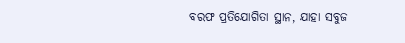ବରଫ ପ୍ରତିଯୋଗିତା ସ୍ଥାନ, ଯାହା ସବୁଜ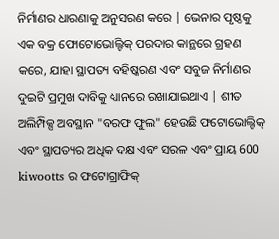ନିର୍ମାଣର ଧାରଣାକୁ ଅନୁସରଣ କରେ | ଭେନାର ପୃଷ୍ଠକୁ ଏକ ବକ୍ର ଫୋଟୋଭୋଲ୍ଟିକ୍ ପରଦାର କାନ୍ଥରେ ଗ୍ରହଣ କରେ, ଯାହା ସ୍ଥାପତ୍ୟ ବହିଷ୍କରଣ ଏବଂ ସବୁଜ ନିର୍ମାଣର ଦୁଇଟି ପ୍ରମୁଖ ଦାବିକୁ ଧ୍ୟାନରେ ରଖାଯାଇଥାଏ | ଶୀତ ଅଲିମ୍ପିକ୍ସ ଅବସ୍ଥାନ "ବରଫ ଫୁଲ" ହେଉଛି ଫଟୋଭୋଲ୍ଟିକ୍ ଏବଂ ସ୍ଥାପତ୍ୟର ଅଧିକ ଦକ୍ଷ ଏବଂ ସରଳ ଏବଂ ପ୍ରାୟ 600 kiwootts ର ଫଟୋଗ୍ରାଫିକ୍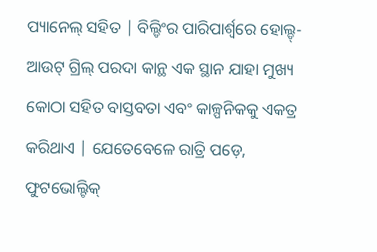ପ୍ୟାନେଲ୍ ସହିତ | ବିଲ୍ଡିଂର ପାରିପାର୍ଶ୍ୱରେ ହୋଲ୍ଡ୍-ଆଉଟ୍ ଗ୍ରିଲ୍ ପରଦା କାନ୍ଥ ଏକ ସ୍ଥାନ ଯାହା ମୁଖ୍ୟ କୋଠା ସହିତ ବାସ୍ତବତା ଏବଂ କାଳ୍ପନିକକୁ ଏକତ୍ର କରିଥାଏ | ଯେତେବେଳେ ରାତ୍ରି ପଡ଼େ, ଫୁଟଭୋଲ୍ଟିକ୍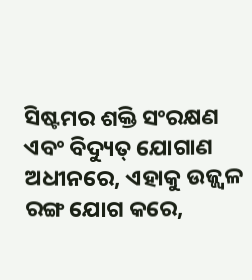ସିଷ୍ଟମର ଶକ୍ତି ସଂରକ୍ଷଣ ଏବଂ ବିଦ୍ୟୁତ୍ ଯୋଗାଣ ଅଧୀନରେ, ଏହାକୁ ଉଜ୍ଜ୍ୱଳ ରଙ୍ଗ ଯୋଗ କରେ,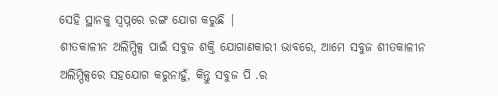ସେହି ସ୍ଥାନକୁ ସ୍ୱପ୍ନରେ ରଙ୍ଗ ଯୋଗ କରୁଛି |
ଶୀତକାଳୀନ ଅଲିମ୍ପିକ୍ସ ପାଇଁ ସବୁଜ ଶକ୍ତି ଯୋଗାଣକାରୀ ଭାବରେ, ଆମେ ସବୁଜ ଶୀତକାଳୀନ ଅଲିମ୍ପିକ୍ସରେ ସହଯୋଗ କରୁନାହୁଁ, କିନ୍ତୁ ସବୁଜ ପି .ର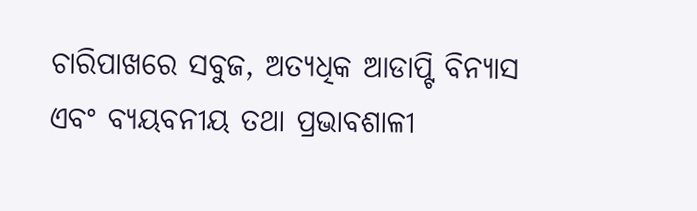ଚାରିପାଖରେ ସବୁଜ, ଅତ୍ୟଧିକ ଆଡାପ୍ଟି ବିନ୍ୟାସ ଏବଂ ବ୍ୟୟବନୀୟ ତଥା ପ୍ରଭାବଶାଳୀ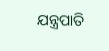ଯନ୍ତ୍ରପାତି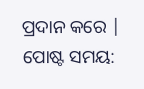ପ୍ରଦାନ କରେ |
ପୋଷ୍ଟ ସମୟ: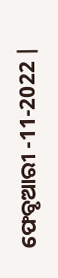ଫେବୃଆରୀ -11-2022 |